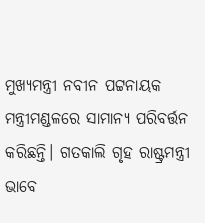ମୁଖ୍ୟମନ୍ତ୍ରୀ ନବୀନ ପଟ୍ଟନାୟକ ମନ୍ତ୍ରୀମଣ୍ଡଳରେ ସାମାନ୍ୟ ପରିବର୍ତ୍ତନ କରିଛନ୍ତି। ଗତକାଲି ଗୃହ ରାଷ୍ଟ୍ରମନ୍ତ୍ରୀ ଭାବେ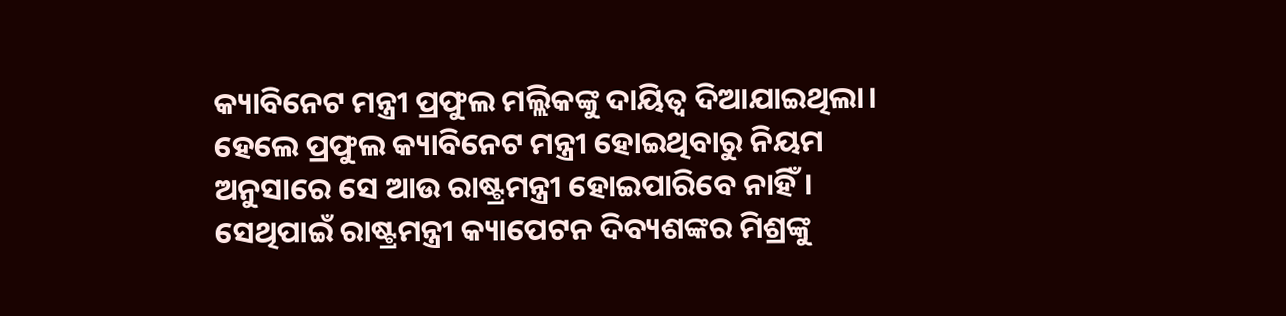କ୍ୟାବିନେଟ ମନ୍ତ୍ରୀ ପ୍ରଫୁଲ ମଲ୍ଲିକଙ୍କୁ ଦାୟିତ୍ବ ଦିଆଯାଇଥିଲା। ହେଲେ ପ୍ରଫୁଲ କ୍ୟାବିନେଟ ମନ୍ତ୍ରୀ ହୋଇଥିବାରୁ ନିୟମ ଅନୁସାରେ ସେ ଆଉ ରାଷ୍ଟ୍ରମନ୍ତ୍ରୀ ହୋଇପାରିବେ ନାହିଁ। ସେଥିପାଇଁ ରାଷ୍ଟ୍ରମନ୍ତ୍ରୀ କ୍ୟାପେଟନ ଦିବ୍ୟଶଙ୍କର ମିଶ୍ରଙ୍କୁ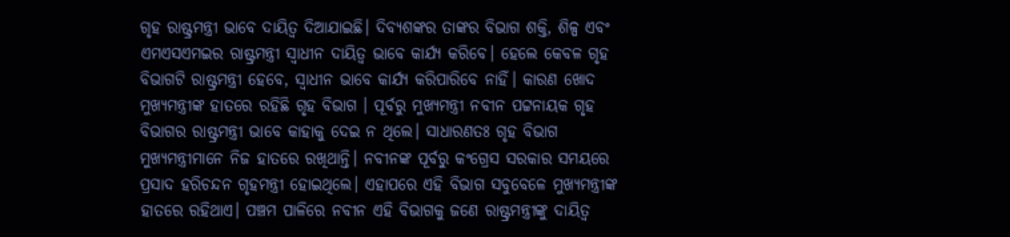ଗୃହ ରାଷ୍ଟ୍ରମନ୍ତ୍ରୀ ଭାବେ ଦାୟିତ୍ବ ଦିଆଯାଇଛି। ଦିବ୍ୟଶଙ୍କର ତାଙ୍କର ବିଭାଗ ଶକ୍ତି, ଶିଳ୍ପ ଏବଂ ଏମଏସଏମଇର ରାଷ୍ଟ୍ରମନ୍ତ୍ରୀ ସ୍ବାଧୀନ ଦାୟିତ୍ବ ଭାବେ କାର୍ଯ୍ୟ କରିବେ। ହେଲେ କେବଳ ଗୃହ ବିଭାଗଟି ରାଷ୍ଟ୍ରମନ୍ତ୍ରୀ ହେବେ, ସ୍ବାଧୀନ ଭାବେ କାର୍ଯ୍ୟ କରିପାରିବେ ନାହିଁ। କାରଣ ଖୋଦ ମୁଖ୍ୟମନ୍ତ୍ରୀଙ୍କ ହାତରେ ରହିଛି ଗୃହ ବିଭାଗ । ପୂର୍ବରୁ ମୁଖ୍ୟମନ୍ତ୍ରୀ ନବୀନ ପଟ୍ଟନାୟକ ଗୃହ ବିଭାଗର ରାଷ୍ଟ୍ରମନ୍ତ୍ରୀ ଭାବେ କାହାକୁ ଦେଇ ନ ଥିଲେ। ସାଧାରଣତଃ ଗୃହ ବିଭାଗ ମୁଖ୍ୟମନ୍ତ୍ରୀମାନେ ନିଜ ହାତରେ ରଖିଥାନ୍ତି। ନବୀନଙ୍କ ପୂର୍ବରୁ କଂଗ୍ରେସ ସରକାର ସମୟରେ ପ୍ରସାଦ ହରିଚନ୍ଦନ ଗୃହମନ୍ତ୍ରୀ ହୋଇଥିଲେ। ଏହାପରେ ଏହି ବିଭାଗ ସବୁବେଳେ ମୁଖ୍ୟମନ୍ତ୍ରୀଙ୍କ ହାତରେ ରହିଥାଏ। ପଞ୍ଚମ ପାଳିରେ ନବୀନ ଏହି ବିଭାଗକୁ ଜଣେ ରାଷ୍ଟ୍ରମନ୍ତ୍ରୀଙ୍କୁ ଦାୟିତ୍ବ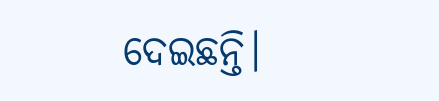ଦେଇଛନ୍ତି।